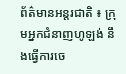ព័ត៌មានអន្តរជាតិ ៖ ក្រុមអ្នកជំនាញហូឡង់ នឹងធ្វើការចេ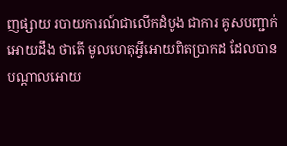ញផ្សាយ របាយការណ៍ជាលើកដំបូង ជាការ គូសបញ្ជាក់អោយដឹង ថាតើ មូលហេតុអ្វីអោយពិតប្រាកដ ដែលបានបណ្តាលអោយ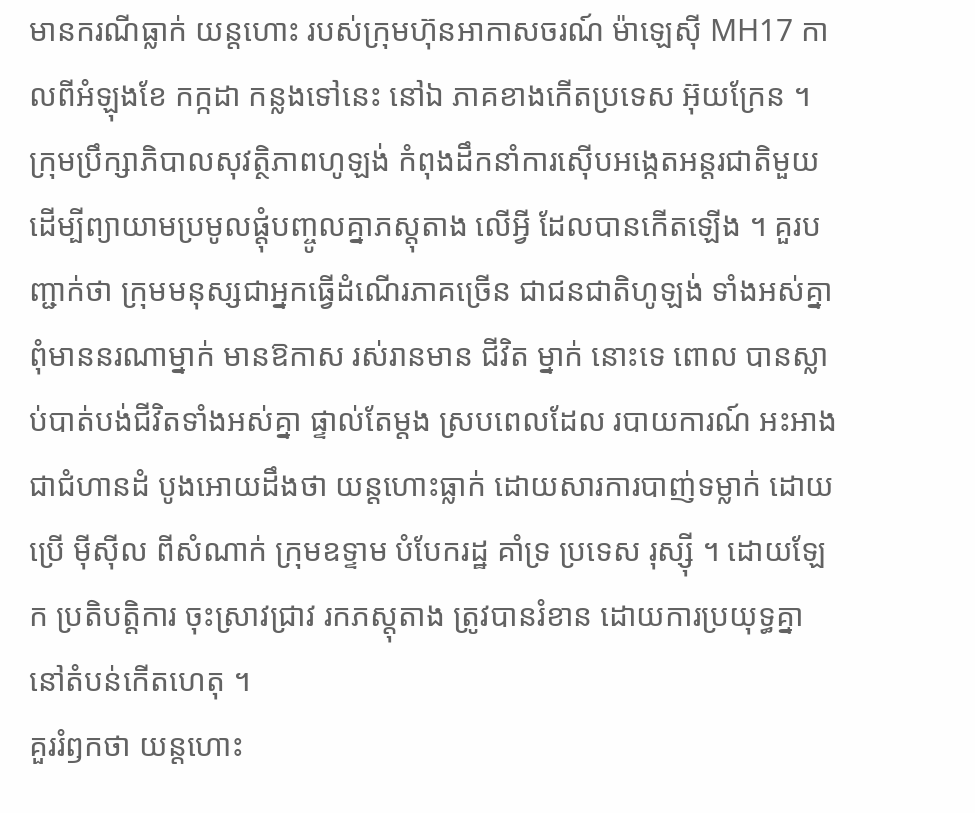មានករណីធ្លាក់ យន្តហោះ របស់ក្រុមហ៊ុនអាកាសចរណ៍ ម៉ាឡេស៊ី MH17 កាលពីអំឡុងខែ កក្កដា កន្លងទៅនេះ នៅឯ ភាគខាងកើតប្រទេស អ៊ុយក្រែន ។
ក្រុមប្រឹក្សាភិបាលសុវត្ថិភាពហូឡង់ កំពុងដឹកនាំការស៊ើបអង្កេតអន្តរជាតិមួយ ដើម្បីព្យាយាមប្រមូលផ្តុំបញ្ចូលគ្នាភស្តុតាង លើអ្វី ដែលបានកើតឡើង ។ គួរបញ្ជាក់ថា ក្រុមមនុស្សជាអ្នកធ្វើដំណើរភាគច្រើន ជាជនជាតិហូឡង់ ទាំងអស់គ្នា ពុំមាននរណាម្នាក់ មានឱកាស រស់រានមាន ជីវិត ម្នាក់ នោះទេ ពោល បានស្លាប់បាត់បង់ជីវិតទាំងអស់គ្នា ផ្ទាល់តែម្តង ស្របពេលដែល របាយការណ៍ អះអាងជាជំហានដំ បូងអោយដឹងថា យន្តហោះធ្លាក់ ដោយសារការបាញ់ទម្លាក់ ដោយប្រើ ម៉ីស៊ីល ពីសំណាក់ ក្រុមឧទ្ទាម បំបែករដ្ឋ គាំទ្រ ប្រទេស រុស្ស៊ី ។ ដោយឡែក ប្រតិបត្តិការ ចុះស្រាវជ្រាវ រកភស្តុតាង ត្រូវបានរំខាន ដោយការប្រយុទ្ធគ្នា នៅតំបន់កើតហេតុ ។
គួររំឭកថា យន្តហោះ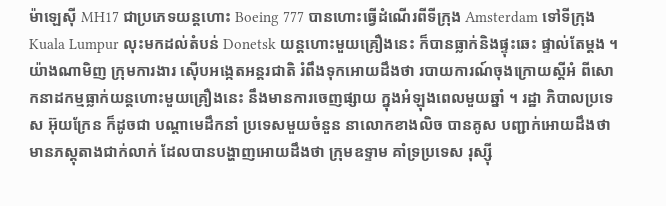ម៉ាឡេស៊ី MH17 ជាប្រភេទយន្តហោះ Boeing 777 បានហោះធ្វើដំណើរពីទីក្រុង Amsterdam ទៅទីក្រុង Kuala Lumpur លុះមកដល់តំបន់ Donetsk យន្តហោះមួយគ្រឿងនេះ ក៏បានធ្លាក់និងផ្ទុះឆេះ ផ្ទាល់តែម្តង ។
យ៉ាងណាមិញ ក្រុមការងារ ស៊ើបអង្កេតអន្តរជាតិ រំពឹងទុកអោយដឹងថា របាយការណ៍ចុងក្រោយស្តីអំ ពីសោកនាដកម្មធ្លាក់យន្តហោះមួយគ្រឿងនេះ នឹងមានការចេញផ្សាយ ក្នុងអំឡុងពេលមួយឆ្នាំ ។ រដ្ឋា ភិបាលប្រទេស អ៊ុយក្រែន ក៏ដូចជា បណ្តាមេដឹកនាំ ប្រទេសមួយចំនួន នាលោកខាងលិច បានគូស បញ្ជាក់អោយដឹងថា មានភស្តុតាងជាក់លាក់ ដែលបានបង្ហាញអោយដឹងថា ក្រុមឧទ្ទាម គាំទ្រប្រទេស រុស្ស៊ី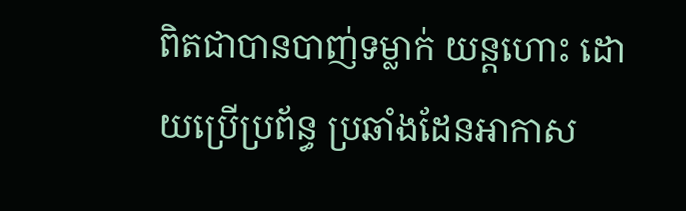ពិតជាបានបាញ់ទម្លាក់ យន្តហោះ ដោយប្រើប្រព័ន្ធ ប្រឆាំងដែនអាកាស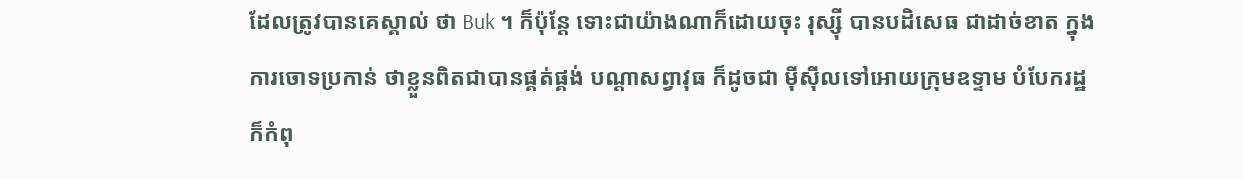ដែលត្រូវបានគេស្គាល់ ថា Buk ។ ក៏ប៉ុន្តែ ទោះជាយ៉ាងណាក៏ដោយចុះ រុស្ស៊ី បានបដិសេធ ជាដាច់ខាត ក្នុងការចោទប្រកាន់ ថាខ្លួនពិតជាបានផ្គត់ផ្គង់ បណ្តាសព្វាវុធ ក៏ដូចជា ម៉ីស៊ីលទៅអោយក្រុមឧទ្ទាម បំបែករដ្ឋ ក៏កំពុ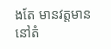ងតែ មានវត្តមាន នៅតំ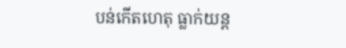បន់កើតហេតុ ធ្លាក់យន្ត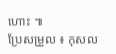ហោះ ៕
ប្រែសម្រួល ៖ កុសល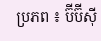ប្រភព ៖ ប៊ីប៊ីស៊ី